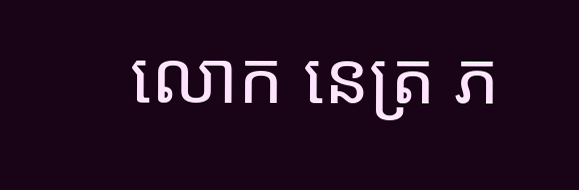លោក នេត្រ ភ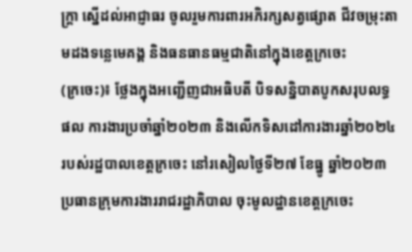ក្ត្រា ស្នើដល់អាជ្ញាធរ ចូលរួមការពារអភិរក្សសត្វផ្សោត ជីវចម្រុះតាមដងទន្លេមេគង្គ និងធនធានធម្មជាតិនៅក្នុងខេត្តក្រចេះ
(ក្រចេះ)៖ ថ្លែងក្នុងអញ្ជើញជាអធិបតី បិទសន្និបាតបូកសរុបលទ្ធផល ការងារប្រចាំឆ្នាំ២០២៣ និងលើកទិសដៅការងារឆ្នាំ២០២៤ របស់រដ្ឋបាលខេត្តក្រចេះ នៅរសៀលថ្ងៃទី២៧ ខែធ្នូ ឆ្នាំ២០២៣ ប្រធានក្រុមការងាររាជរដ្ឋាភិបាល ចុះមូលដ្ឋានខេត្តក្រចេះ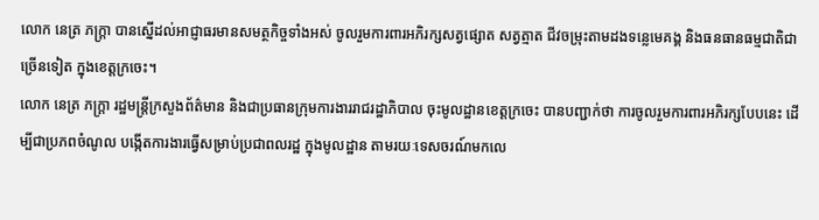លោក នេត្រ ភក្ត្រា បានស្នើដល់អាជ្ញាធរមានសមត្ថកិច្ចទាំងអស់ ចូលរួមការពារអភិរក្សសត្វផ្សោត សត្វត្មាត ជីវចម្រុះតាមដងទន្លេមេគង្គ និងធនធានធម្មជាតិជាច្រើនទៀត ក្នុងខេត្តក្រចេះ។
លោក នេត្រ ភក្ត្រា រដ្ឋមន្ត្រីក្រសួងព័ត៌មាន និងជាប្រធានក្រុមការងាររាជរដ្ឋាភិបាល ចុះមូលដ្ឋានខេត្តក្រចេះ បានបញ្ជាក់ថា ការចូលរួមការពារអភិរក្សបែបនេះ ដើម្បីជាប្រភពចំណូល បង្កើតការងារធ្វើសម្រាប់ប្រជាពលរដ្ឋ ក្នុងមូលដ្ឋាន តាមរយៈទេសចរណ៍មកលេ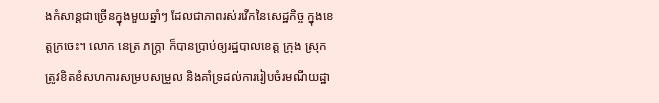ងកំសាន្តជាច្រើនក្នុងមួយឆ្នាំៗ ដែលជាភាពរស់រវើកនៃសេដ្ឋកិច្ច ក្នុងខេត្តក្រចេះ។ លោក នេត្រ ភក្ត្រា ក៏បានប្រាប់ឲ្យរដ្ឋបាលខេត្ត ក្រុង ស្រុក ត្រូវខិតខំសហការសម្របសម្រួល និងគាំទ្រដល់ការរៀបចំរមណីយដ្ឋា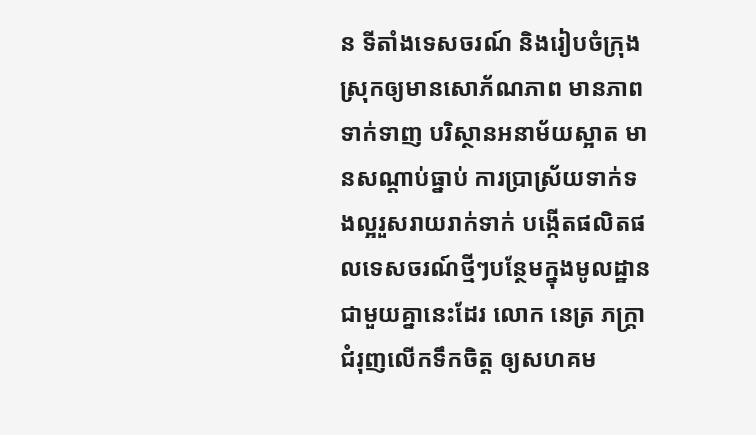ន ទីតាំងទេសចរណ៍ និងរៀបចំក្រុង ស្រុកឲ្យមានសោភ័ណភាព មានភាពទាក់ទាញ បរិស្ថានអនាម័យស្អាត មានសណ្តាប់ធ្នាប់ ការប្រាស្រ័យទាក់ទងល្អរួសរាយរាក់ទាក់ បង្កើតផលិតផលទេសចរណ៍ថ្មីៗបន្ថែមក្នុងមូលដ្ឋាន
ជាមួយគ្នានេះដែរ លោក នេត្រ ភក្ត្រា ជំរុញលើកទឹកចិត្ត ឲ្យសហគម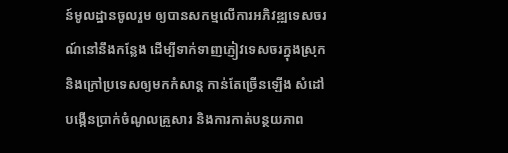ន៍មូលដ្ឋានចូលរួម ឲ្យបានសកម្មលើការអភិវឌ្ឍទេសចរណ៍នៅនឹងកន្លែង ដើម្បីទាក់ទាញភ្ញៀវទេសចរក្នុងស្រុក និងក្រៅប្រទេសឲ្យមកកំសាន្ត កាន់តែច្រើនឡើង សំដៅបង្កើនប្រាក់ចំណូលគ្រួសារ និងការកាត់បន្ថយភាព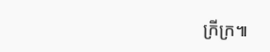ក្រីក្រ៕